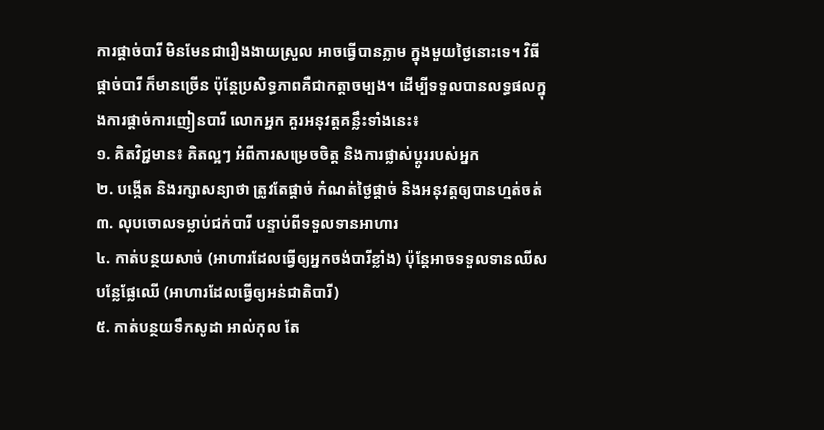ការផ្ដាច់បារី មិនមែនជារឿងងាយស្រួល អាចធ្វើបានភ្លាម ក្នុងមួយថ្ងៃនោះទេ។ វិធីផ្ដាច់បារី ក៏មានច្រើន ប៉ុន្តែប្រសិទ្ធភាពគឺជាកត្តាចម្បង។ ដើម្បីទទួលបានលទ្ធផលក្នុងការផ្ដាច់ការញៀនបារី លោកអ្នក គួរអនុវត្តគន្លឹះទាំងនេះ៖
១. គិតវិជ្ជមាន៖ គិតល្អៗ អំពីការសម្រេចចិត្ត និងការផ្លាស់ប្ដូររបស់អ្នក
២. បង្កើត និងរក្សាសន្យាថា ត្រូវតែផ្ដាច់ កំណត់ថ្ងៃផ្ដាច់ និងអនុវត្តឲ្យបានហ្មត់ចត់
៣. លុបចោលទម្លាប់ជក់បារី បន្ទាប់ពីទទួលទានអាហារ
៤. កាត់បន្ថយសាច់ (អាហារដែលធ្វើឲ្យអ្នកចង់បារីខ្លាំង) ប៉ុន្តែអាចទទួលទានឈីស បន្លែផ្លែឈើ (អាហារដែលធ្វើឲ្យអន់ជាតិបារី)
៥. កាត់បន្ថយទឹកសូដា អាល់កុល តែ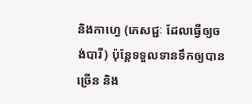និងកាហ្វេ (ភេសជ្ជៈ ដែលធ្វើឲ្យចង់បារី) ប៉ុន្តែទទួលទានទឹកឲ្យបានច្រើន និង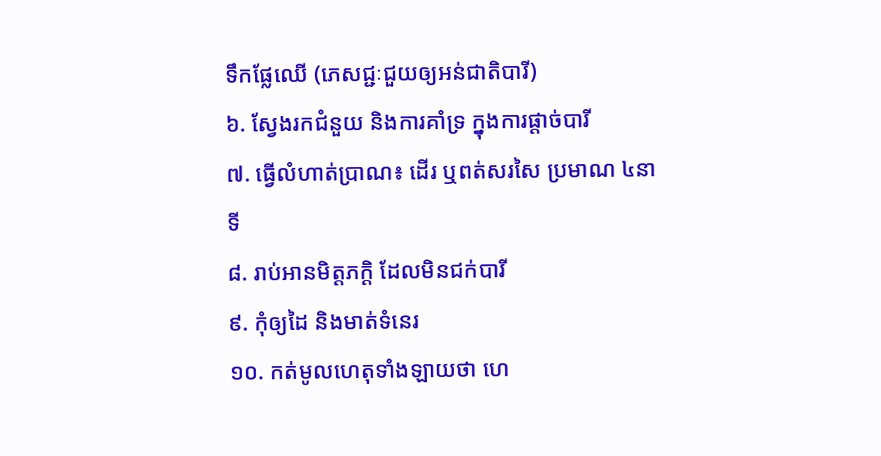ទឹកផ្លែឈើ (ភេសជ្ជៈជួយឲ្យអន់ជាតិបារី)
៦. ស្វែងរកជំនួយ និងការគាំទ្រ ក្នុងការផ្ដាច់បារី
៧. ធ្វើលំហាត់ប្រាណ៖ ដើរ ឬពត់សរសៃ ប្រមាណ ៤នាទី
៨. រាប់អានមិត្តភក្ដិ ដែលមិនជក់បារី
៩. កុំឲ្យដៃ និងមាត់ទំនេរ
១០. កត់មូលហេតុទាំងឡាយថា ហេ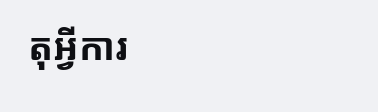តុអ្វីការ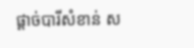ផ្ដាច់បារីសំខាន់ ស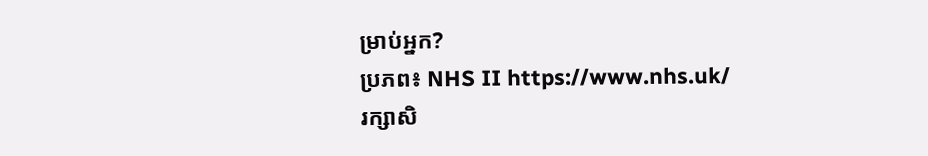ម្រាប់អ្នក?
ប្រភព៖ NHS II https://www.nhs.uk/
រក្សាសិ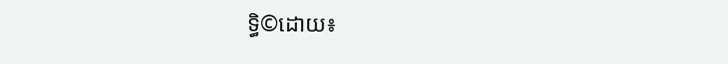ទ្ធិ©ដោយ៖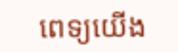ពេទ្យយើង